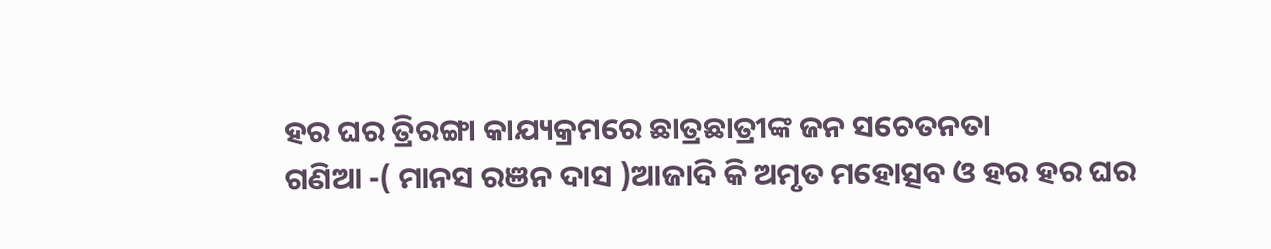ହର ଘର ତ୍ରିରଙ୍ଗା କାଯ୍ୟକ୍ରମରେ ଛାତ୍ରଛାତ୍ରୀଙ୍କ ଜନ ସଚେତନତା
ଗଣିଆ -( ମାନସ ରଞନ ଦାସ )ଆଜାଦି କି ଅମୃତ ମହୋତ୍ସବ ଓ ହର ହର ଘର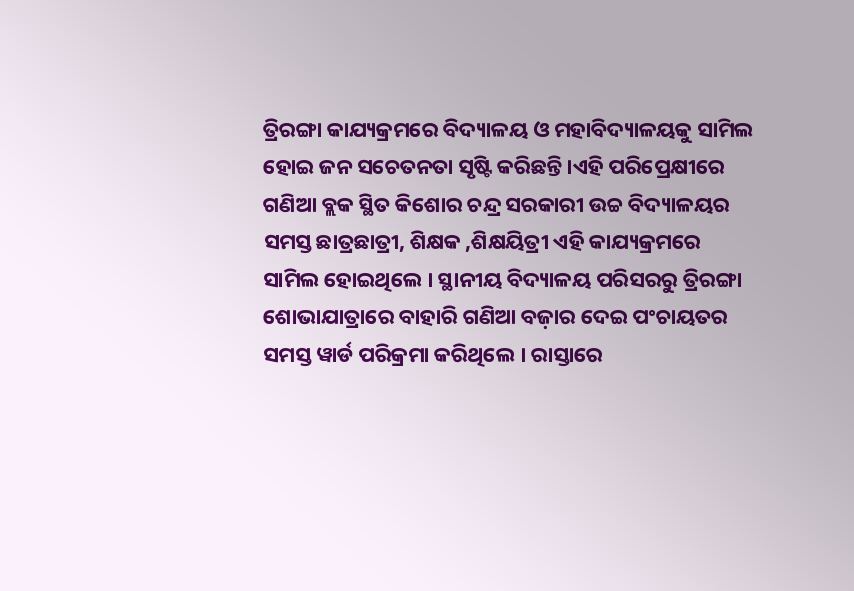ତ୍ରିରଙ୍ଗା କାଯ୍ୟକ୍ରମରେ ବିଦ୍ୟାଳୟ ଓ ମହାବିଦ୍ୟାଳୟକୁ ସାମିଲ ହୋଇ ଜନ ସଚେତନତା ସୃଷ୍ଟି କରିଛନ୍ତି।ଏହି ପରିପ୍ରେକ୍ଷୀରେ ଗଣିଆ ବ୍ଲକ ସ୍ଥିତ କିଶୋର ଚନ୍ଦ୍ର ସରକାରୀ ଉଚ୍ଚ ବିଦ୍ୟାଳୟର ସମସ୍ତ ଛାତ୍ରଛାତ୍ରୀ, ଶିକ୍ଷକ ,ଶିକ୍ଷୟିତ୍ରୀ ଏହି କାଯ୍ୟକ୍ରମରେ ସାମିଲ ହୋଇଥିଲେ । ସ୍ଥାନୀୟ ବିଦ୍ୟାଳୟ ପରିସରରୁ ତ୍ରିରଙ୍ଗା
ଶୋଭାଯାତ୍ରାରେ ବାହାରି ଗଣିଆ ବଜ଼ାର ଦେଇ ପଂଚାୟତର ସମସ୍ତ ୱାର୍ଡ ପରିକ୍ରମା କରିଥିଲେ । ରାସ୍ତାରେ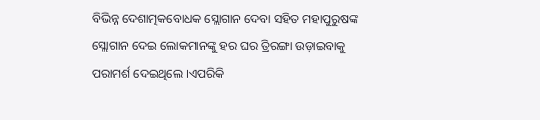ବିଭିନ୍ନ ଦେଶାତ୍ମକବୋଧକ ସ୍ଲୋଗାନ ଦେବା ସହିତ ମହାପୁରୁଷଙ୍କ ସ୍ଲୋଗାନ ଦେଇ ଲୋକମାନଙ୍କୁ ହର ଘର ତ୍ରିରଙ୍ଗା ଉଡ଼ାଇବାକୁ ପରାମର୍ଶ ଦେଇଥିଲେ ।ଏପରିକି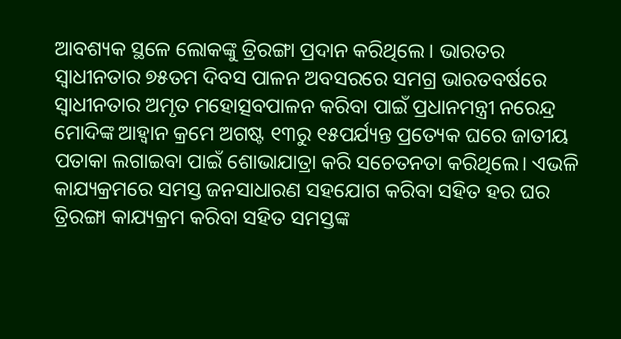ଆବଶ୍ୟକ ସ୍ଥଳେ ଲୋକଙ୍କୁ ତ୍ରିରଙ୍ଗା ପ୍ରଦାନ କରିଥିଲେ । ଭାରତର ସ୍ବାଧୀନତାର ୭୫ତମ ଦିବସ ପାଳନ ଅବସରରେ ସମଗ୍ର ଭାରତବର୍ଷରେ ସ୍ୱାଧୀନତାର ଅମୃତ ମହୋତ୍ସବପାଳନ କରିବା ପାଇଁ ପ୍ରଧାନମନ୍ତ୍ରୀ ନରେନ୍ଦ୍ର ମୋଦିଙ୍କ ଆହ୍ୱାନ କ୍ରମେ ଅଗଷ୍ଟ ୧୩ରୁ ୧୫ପର୍ଯ୍ୟନ୍ତ ପ୍ରତ୍ୟେକ ଘରେ ଜାତୀୟ ପତାକା ଲଗାଇବା ପାଇଁ ଶୋଭାଯାତ୍ରା କରି ସଚେତନତା କରିଥିଲେ। ଏଭଳି କାଯ୍ୟକ୍ରମରେ ସମସ୍ତ ଜନସାଧାରଣ ସହଯୋଗ କରିବା ସହିତ ହର ଘର ତ୍ରିରଙ୍ଗା କାଯ୍ୟକ୍ରମ କରିବା ସହିତ ସମସ୍ତଙ୍କ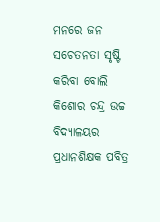ମନରେ ଜନ ସଚେତନତା ସୃଷ୍ଟି କରିବା ବୋଲି କିଶୋର ଚନ୍ଦ୍ର ଉଚ୍ଚ ବିଦ୍ୟାଳୟର ପ୍ରଧାନଶିକ୍ଷକ ପବିତ୍ର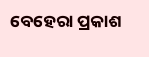ବେହେରା ପ୍ରକାଶ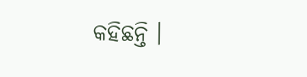କହିଛନ୍ତି ।